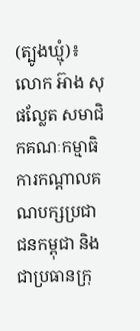(ត្បូងឃ្មុំ)៖ លោក អ៊ាង សុផល្លែត សមាជិកគណៈកម្មាធិការកណ្តាលគណបក្សប្រជាជនកម្ពុជា និងជាប្រធានក្រុ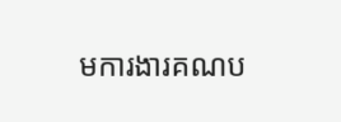មការងារគណប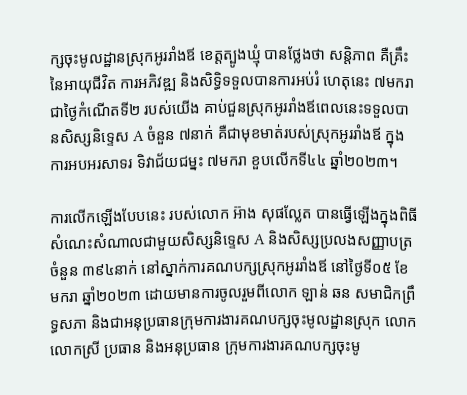ក្សចុះមូលដ្ឋានស្រុកអូររាំងឪ ខេត្តត្បូងឃ្មុំ បានថ្លែងថា សន្តិភាព គឺគ្រឹះនៃអាយុជីវិត ការអភិវឌ្ឍ និងសិទ្ធិទទួលបានការអប់រំ ហេតុនេះ ៧មករា ជាថ្ងៃកំណើតទី២ របស់យើង គាប់ជួនស្រុកអូររាំងឪពេលនេះទទួលបានសិស្សនិទ្ទេស A ចំនួន ៧នាក់ គឺជាមុខមាត់របស់ស្រុកអូររាំងឪ ក្នុងការអបអរសាទរ ទិវាជ័យជម្នះ ៧មករា ខួបលើកទី៤៤ ឆ្នាំ២០២៣។

ការលើកឡើងបែបនេះ របស់លោក អ៊ាង សុផល្លែត បានធ្វើឡើងក្នុងពិធីសំណេះសំណាលជាមួយសិស្សនិទ្ទេស A និងសិស្សប្រលងសញ្ញាបត្រចំនួន ៣៩៤នាក់ នៅស្នាក់ការគណបក្សស្រុកអូររាំងឪ នៅថ្ងៃទី០៥ ខែមករា ឆ្នាំ២០២៣ ដោយមានការចូលរួមពីលោក ឡាន់ ឆន សមាជិកព្រឹទ្ធសភា និងជាអនុប្រធានក្រុមការងារគណបក្សចុះមូលដ្ឋានស្រុក លោក លោកស្រី ប្រធាន និងអនុប្រធាន ក្រុមការងារគណបក្សចុះមូ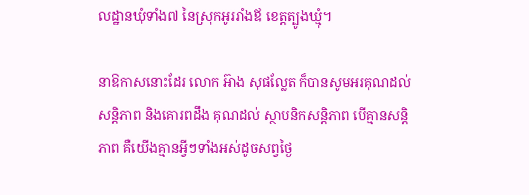លដ្ឋានឃុំទាំង៧ នៃស្រុកអូររាំងឪ ខេត្តត្បូងឃ្មុំ។

នាឱកាសនោះដែរ លោក អ៊ាង សុផល្លែត ក៏បានសូមអរគុណដល់សន្តិភាព និងគោរពដឹង គុណដល់ ស្ថាបនិកសន្តិភាព បើគ្មានសន្តិភាព គឺយើងគ្មានអ្វីៗទាំងអស់ដូចសព្វថ្ងៃ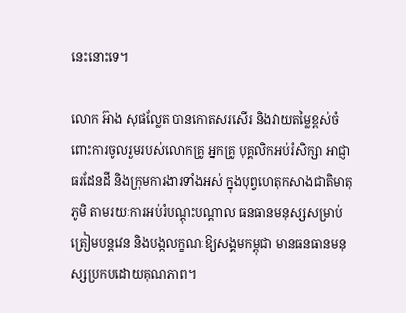នេះនោះទេ។

លោក អ៊ាង សុផល្លែត បានកោតសរសើរ និងវាយតម្លៃខ្ពស់ចំពោះការចូលរួមរបស់លោកគ្រូ អ្នកគ្រូ បុគ្គលិកអប់រំសិក្សា អាជ្ញាធរដែនដី និងក្រុមការងារទាំងអស់ ក្នុងបុព្វហេតុកសាងជាតិមាតុភូមិ តាមរយៈការអប់រំបណ្តុះបណ្តាល ធនធានមនុស្សសម្រាប់ត្រៀមបន្តវេន និងបង្កលក្ខណៈឱ្យសង្គមកម្ពុជា មានធនធានមនុស្សប្រកបដោយគុណភាព។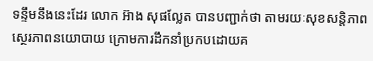ទន្ទឹមនឹងនេះដែរ លោក អ៊ាង សុផល្លែត បានបញ្ជាក់ថា តាមរយៈសុខសន្តិភាព ស្ថេរភាពនយោបាយ ក្រោមការដឹកនាំប្រកបដោយគ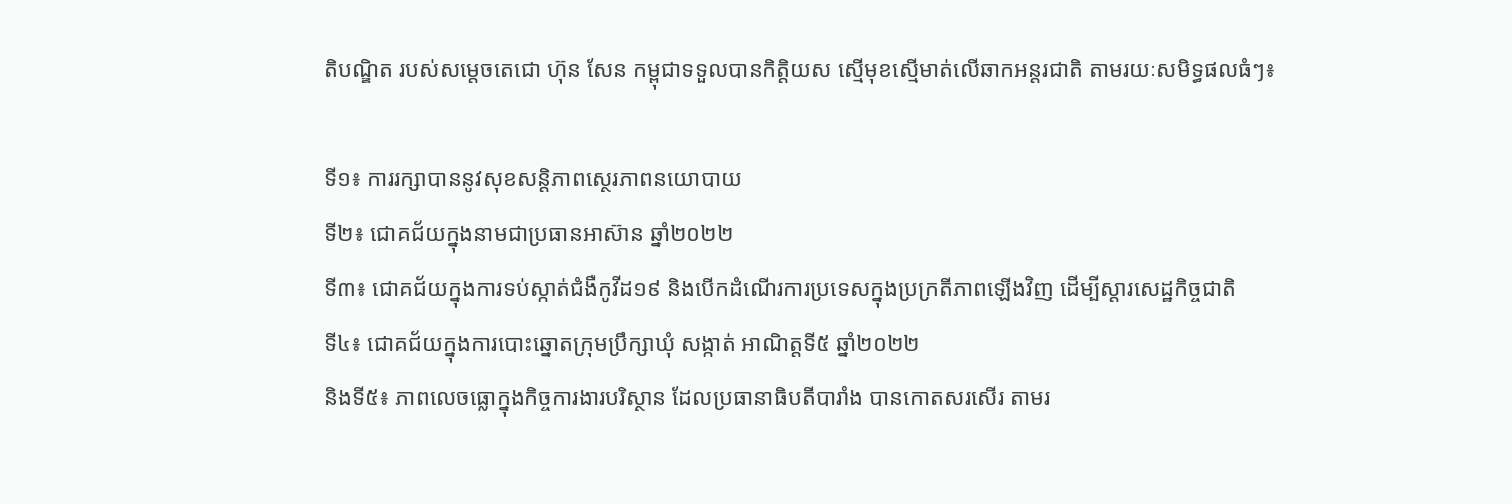តិបណ្ឌិត របស់សម្តេចតេជោ ហ៊ុន សែន កម្ពុជាទទួលបានកិត្តិយស ស្មើមុខស្មើមាត់លើឆាកអន្តរជាតិ តាមរយៈសមិទ្ធផលធំៗ៖

ទី១៖ ការរក្សាបាននូវសុខសន្តិភាពស្ថេរភាពនយោបាយ
ទី២៖ ជោគជ័យក្នុងនាមជាប្រធានអាស៊ាន ឆ្នាំ២០២២
ទី៣៖ ជោគជ័យក្នុងការទប់ស្កាត់ជំងឺកូវីដ១៩ និងបើកដំណើរការប្រទេសក្នុងប្រក្រតីភាពឡើងវិញ ដើម្បីស្តារសេដ្ឋកិច្ចជាតិ
ទី៤៖ ជោគជ័យក្នុងការបោះឆ្នោតក្រុមប្រឹក្សាឃុំ សង្កាត់ អាណិត្តទី៥ ឆ្នាំ២០២២
និងទី៥៖ ភាពលេចធ្លោក្នុងកិច្ចការងារបរិស្ថាន ដែលប្រធានាធិបតីបារាំង បានកោតសរសើរ តាមរ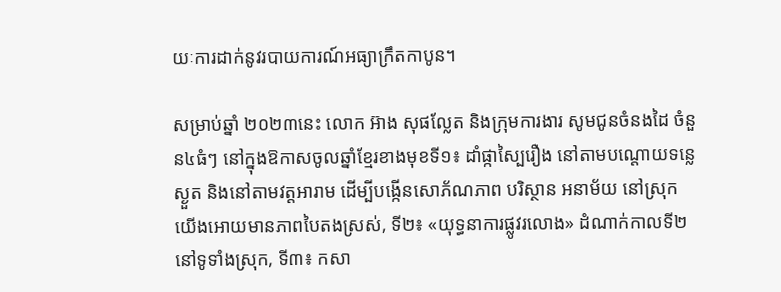យៈការដាក់នូវរបាយការណ៍អធ្យាក្រឹតកាបូន។

សម្រាប់ឆ្នាំ ២០២៣នេះ លោក អ៊ាង សុផល្លែត និងក្រុមការងារ សូមជូនចំនងដៃ ចំនួន៤ធំៗ នៅក្នុងឱកាសចូលឆ្នាំខ្មែរខាងមុខទី១៖ ដាំផ្កាស្បៃរឿង នៅតាមបណ្តោយទន្លេស្ងួត និងនៅតាមវត្តអារាម ដើម្បីបង្កើនសោភ័ណភាព បរិស្ថាន អនាម័យ នៅស្រុកយើងអោយមានភាពបៃតងស្រស់, ទី២៖ «យុទ្ធនាការផ្លូវរលោង» ដំណាក់កាលទី២ នៅទូទាំងស្រុក, ទី៣៖ កសា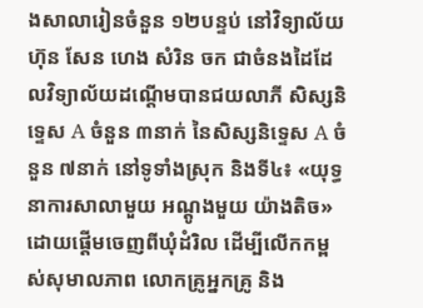ងសាលារៀនចំនួន ១២បន្ទប់ នៅវិទ្យាល័យ ហ៊ុន សែន ហេង សំរិន ចក ជាចំនងដៃដែលវិទ្យាល័យដណ្តើមបានជយលាភី សិស្សនិទ្ទេស A ចំនួន ៣នាក់ នៃសិស្សនិទ្ទេស A ចំនួន ៧នាក់ នៅទូទាំងស្រុក និងទី៤៖ «យុទ្ធនាការសាលាមួយ អណ្តូងមួយ យ៉ាងតិច» ដោយផ្តើមចេញពីឃុំដំរិល ដើម្បីលើកកម្ពស់សុមាលភាព លោកគ្រូអ្នកគ្រូ និង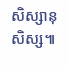សិស្សានុសិស្ស៕